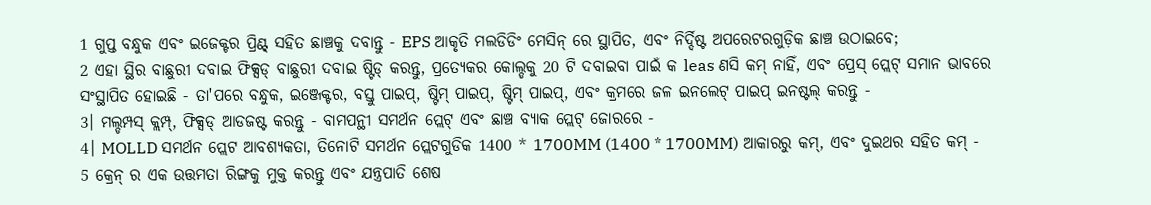1 ଗୁପ୍ତ ବନ୍ଧୁକ ଏବଂ ଇଜେକ୍ଟର ପ୍ରିଣ୍ଟ୍ ସହିତ ଛାଞ୍ଚକୁ ଦବାନ୍ତୁ - EPS ଆକୃତି ମଲଡିଡିଂ ମେସିନ୍ ରେ ସ୍ଥାପିତ, ଏବଂ ନିର୍ଦ୍ଦିଷ୍ଟ ଅପରେଟରଗୁଡ଼ିକ ଛାଞ୍ଚ ଉଠାଇବେ;
2 ଏହା ସ୍ଥିର ବାଛୁରୀ ଦବାଇ ଫିକ୍ସଡ୍ ବାଛୁରୀ ଦବାଇ ଷ୍ଟିଡ୍ କରନ୍ତୁ, ପ୍ରତ୍ୟେକର କୋଲ୍ଡକୁ 20 ଟି ଦବାଇବା ପାଇଁ କ leas ଣସି କମ୍ ନାହିଁ, ଏବଂ ପ୍ରେସ୍ ପ୍ଲେଟ୍ ସମାନ ଭାବରେ ସଂସ୍ଥାପିତ ହୋଇଛି - ତା'ପରେ ବନ୍ଧୁକ, ଇଞ୍ଜେକ୍ଟର, ବସ୍ତୁ ପାଇପ୍, ଷ୍ଟିମ୍ ପାଇପ୍, ଷ୍ଟିମ୍ ପାଇପ୍, ଏବଂ କ୍ରମରେ ଜଳ ଇନଲେଟ୍ ପାଇପ୍ ଇନଷ୍ଟଲ୍ କରନ୍ତୁ -
3। ମଲ୍ଡମ୍ପସ୍ କ୍ଲମ୍ପ୍, ଫିକ୍ସଡ୍ ଆଡଜଷ୍ଟ କରନ୍ତୁ - ବାମପନ୍ଥୀ ସମର୍ଥନ ପ୍ଲେଟ୍ ଏବଂ ଛାଞ୍ଚ ବ୍ୟାକ ପ୍ଲେଟ୍ ଜୋରରେ -
4। MOLLD ସମର୍ଥନ ପ୍ଲେଟ ଆବଶ୍ୟକତା, ତିନୋଟି ସମର୍ଥନ ପ୍ଲେଟଗୁଡିକ 1400 * 1700MM (1400 * 1700MM) ଆକାରରୁ କମ୍, ଏବଂ ଦୁଇଥର ସହିତ କମ୍ -
5 କ୍ରେନ୍ ର ଏକ ଉତ୍ତମତା ରିଙ୍ଗକୁ ମୁକ୍ତ କରନ୍ତୁ ଏବଂ ଯନ୍ତ୍ରପାତି ଶେଷ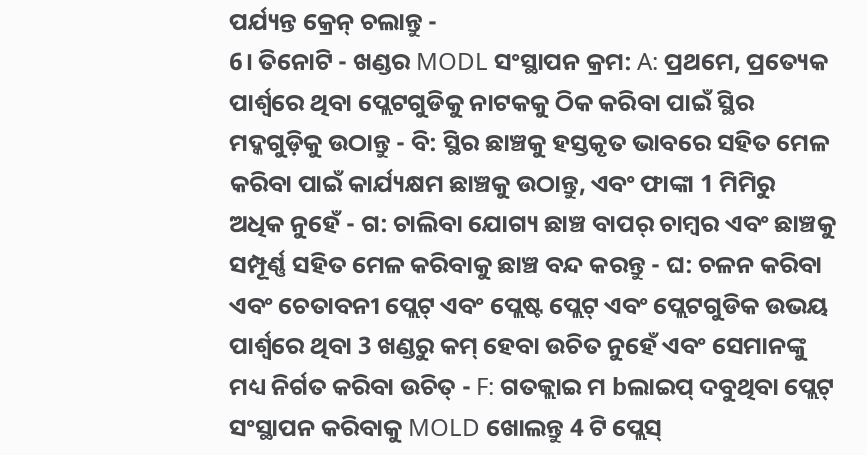ପର୍ଯ୍ୟନ୍ତ କ୍ରେନ୍ ଚଲାନ୍ତୁ -
6। ତିନୋଟି - ଖଣ୍ଡର MODL ସଂସ୍ଥାପନ କ୍ରମ: A: ପ୍ରଥମେ, ପ୍ରତ୍ୟେକ ପାର୍ଶ୍ୱରେ ଥିବା ପ୍ଲେଟଗୁଡିକୁ ନାଟକକୁ ଠିକ କରିବା ପାଇଁ ସ୍ଥିର ମଦ୍କଗୁଡ଼ିକୁ ଉଠାନ୍ତୁ - ବି: ସ୍ଥିର ଛାଞ୍ଚକୁ ହସ୍ତକୃତ ଭାବରେ ସହିତ ମେଳ କରିବା ପାଇଁ କାର୍ଯ୍ୟକ୍ଷମ ଛାଞ୍ଚକୁ ଉଠାନ୍ତୁ, ଏବଂ ଫାଙ୍କା 1 ମିମିରୁ ଅଧିକ ନୁହେଁ - ଗ: ଚାଲିବା ଯୋଗ୍ୟ ଛାଞ୍ଚ ବାପର୍ ଚାମ୍ବର ଏବଂ ଛାଞ୍ଚକୁ ସମ୍ପୂର୍ଣ୍ଣ ସହିତ ମେଳ କରିବାକୁ ଛାଞ୍ଚ ବନ୍ଦ କରନ୍ତୁ - ଘ: ଚଳନ କରିବା ଏବଂ ଚେତାବନୀ ପ୍ଲେଟ୍ ଏବଂ ପ୍ଲେଷ୍ଟ ପ୍ଲେଟ୍ ଏବଂ ପ୍ଲେଟଗୁଡିକ ଉଭୟ ପାର୍ଶ୍ୱରେ ଥିବା 3 ଖଣ୍ଡରୁ କମ୍ ହେବା ଉଚିତ ନୁହେଁ ଏବଂ ସେମାନଙ୍କୁ ମଧ୍ୟ ନିର୍ଗତ କରିବା ଉଚିତ୍ - F: ଗତକ୍ଲାଇ ମ bଲାଇପ୍ ଦବୁଥିବା ପ୍ଲେଟ୍ ସଂସ୍ଥାପନ କରିବାକୁ MOLD ଖୋଲନ୍ତୁ 4 ଟି ପ୍ଲେସ୍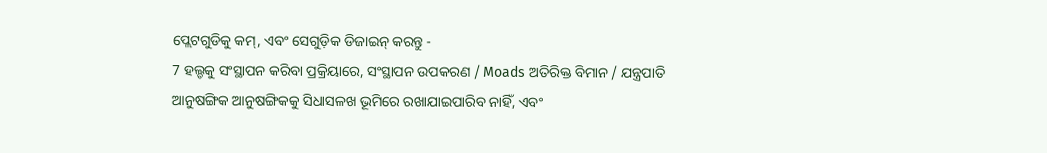ପ୍ଲେଟଗୁଡିକୁ କମ୍, ଏବଂ ସେଗୁଡ଼ିକ ଡିଜାଇନ୍ କରନ୍ତୁ -
7 ହଲ୍ଡକୁ ସଂସ୍ଥାପନ କରିବା ପ୍ରକ୍ରିୟାରେ, ସଂସ୍ଥାପନ ଉପକରଣ / Moads ଅତିରିକ୍ତ ବିମାନ / ଯନ୍ତ୍ରପାତି ଆନୁଷଙ୍ଗିକ ଆନୁଷଙ୍ଗିକକୁ ସିଧାସଳଖ ଭୂମିରେ ରଖାଯାଇପାରିବ ନାହିଁ, ଏବଂ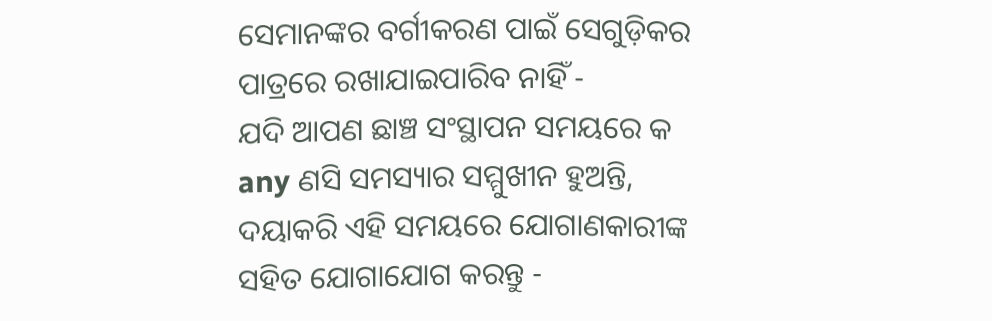ସେମାନଙ୍କର ବର୍ଗୀକରଣ ପାଇଁ ସେଗୁଡ଼ିକର ପାତ୍ରରେ ରଖାଯାଇପାରିବ ନାହିଁ -
ଯଦି ଆପଣ ଛାଞ୍ଚ ସଂସ୍ଥାପନ ସମୟରେ କ any ଣସି ସମସ୍ୟାର ସମ୍ମୁଖୀନ ହୁଅନ୍ତି, ଦୟାକରି ଏହି ସମୟରେ ଯୋଗାଣକାରୀଙ୍କ ସହିତ ଯୋଗାଯୋଗ କରନ୍ତୁ -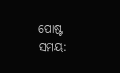ପୋଷ୍ଟ ସମୟ: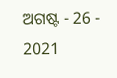ଅଗଷ୍ଟ - 26 - 2021